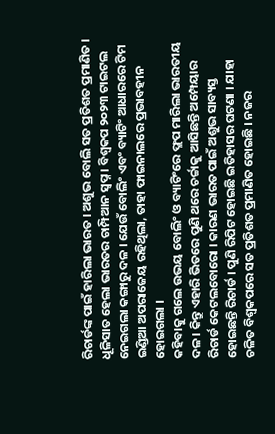ରିଚାର୍ଡଙ୍କ ପାଇଁ ହାରିଲା ଭାରତ । ଅଶୁଭ ବୋଲି ସତ ପ୍ରତିଶତ ପ୍ରମାଣିତ ।
ଧୂଳିସାତ ହେଲା ଭାରତର ଚାମ୍ପିଆନ ସ୍ୱପ୍ନ । ବିଶ୍ୱକପ ୨୦୨୩ ଟାଇଟଲ ନେଇଗଲା କଙ୍ଗାରୁ ଦଳ । ଯେଉଁ ବୋଲିଂ ଏବଂ ବ୍ୟାଟିଂ ଆଧାରରେ ଟିମ ଇଣ୍ଡିଆ ଅପରାଜେୟ ରହିଥିଲା, ତାହା ଫାଇନାଲରେ ପ୍ରଭାବହୀନ ହୋଇଗଲା ।
କହିବାକୁ ଗଲେ ଉଭୟ ବୋଲିଂ ଓ ବ୍ୟାଟିଂରେ ଫ୍ଲପ ମାରିଲା ଭାରତୀୟ ଦଳ । କିନ୍ତୁ ଏହାରି ଭିତରେ ପୁଣି ଥରେ ଚର୍ଚ୍ଚାକୁ ଆସିଛନ୍ତି ଅମ୍ପେୟାର ରିଚାର୍ଡ କେଟଲବୋରୋ । କାରଣ ଭାରତ ପାଇଁ ଅଶୁଭ ସାବ୍ୟସ୍ତ ହୋଇଛନ୍ତି ରିଚାର୍ଡ । ପୁଣି ରିପିଟ ହୋଇଛି ଇତିହାସର ଘଟଣା । ଯାହା ଚଳିତ ବିଶ୍ୱକପରେ ସତ ପ୍ରତିଶତ ପ୍ରମାଣିତ ହୋଇଛି । ନଜର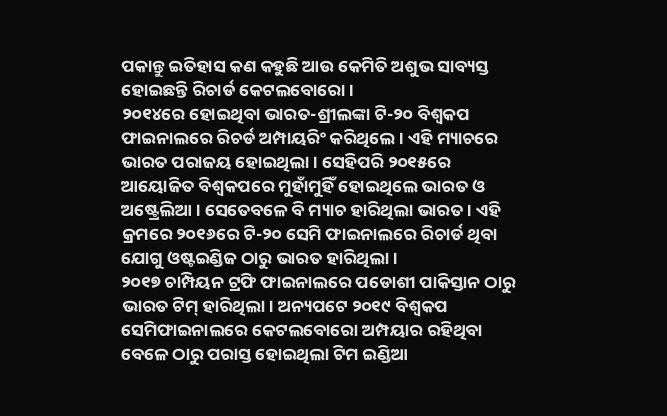ପକାନ୍ତୁ ଇତିହାସ କଣ କହୁଛି ଆଉ କେମିତି ଅଶୁଭ ସାବ୍ୟସ୍ତ ହୋଇଛନ୍ତି ରିଚାର୍ଡ କେଟଲବୋରୋ ।
୨୦୧୪ରେ ହୋଇଥିବା ଭାରତ-ଶ୍ରୀଲଙ୍କା ଟି-୨୦ ବିଶ୍ୱକପ ଫାଇନାଲରେ ରିଚର୍ଡ ଅମ୍ପାୟରିଂ କରିଥିଲେ। ଏହି ମ୍ୟାଚରେ ଭାରତ ପରାଜୟ ହୋଇଥିଲା। ସେହିପରି ୨୦୧୫ରେ ଆୟୋଜିତ ବିଶ୍ୱକପରେ ମୁହାଁମୁହିଁ ହୋଇଥିଲେ ଭାରତ ଓ ଅଷ୍ଟ୍ରେଲିଆ । ସେତେବଳେ ବି ମ୍ୟାଚ ହାରିଥିଲା ଭାରତ । ଏହି କ୍ରମରେ ୨୦୧୬ରେ ଟି-୨୦ ସେମି ଫାଇନାଲରେ ରିଚାର୍ଡ ଥିବା ଯୋଗୁ ଓଷ୍ଟଇଣ୍ଡିଜ ଠାରୁ ଭାରତ ହାରିଥିଲା।
୨୦୧୭ ଚାମ୍ପିୟନ ଟ୍ରଫି ଫାଇନାଲରେ ପଡୋଶୀ ପାକିସ୍ତାନ ଠାରୁ ଭାରତ ଟିମ୍ ହାରିଥିଲା। ଅନ୍ୟପଟେ ୨୦୧୯ ବିଶ୍ୱକପ ସେମିଫାଇନାଲରେ କେଟଲବୋରୋ ଅମ୍ପୟାର ରହିଥିବା ବେଳେ ଠାରୁ ପରାସ୍ତ ହୋଇଥିଲା ଟିମ ଇଣ୍ଡିଆ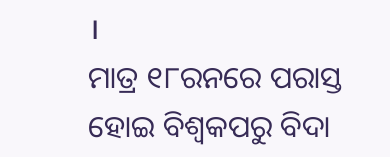।
ମାତ୍ର ୧୮ରନରେ ପରାସ୍ତ ହୋଇ ବିଶ୍ୱକପରୁ ବିଦା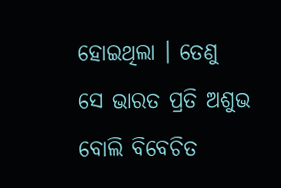ହୋଇଥିଲା । ତେଣୁ ସେ ଭାରତ ପ୍ରତି ଅଶୁଭ ବୋଲି ବିବେଚିତ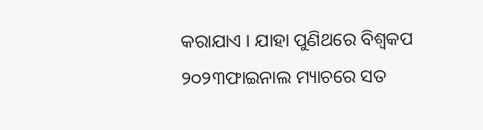କରାଯାଏ । ଯାହା ପୁଣିଥରେ ବିଶ୍ୱକପ ୨୦୨୩ଫାଇନାଲ ମ୍ୟାଚରେ ସତ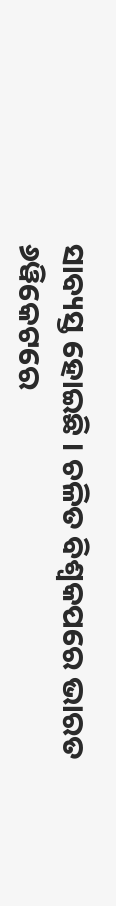ସାବ୍ୟସ୍ତ ହୋଇଛି । ଚଳିତ ବିଶ୍ୱକପରେ ଭାରତ ୬ୱିକେଟରେ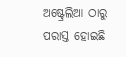ଅଷ୍ଟ୍ରେଲିଆ ଠାରୁ ପରାସ୍ତ ହୋଇଛି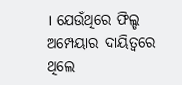। ଯେଉଁଥିରେ ଫିଲ୍ଡ ଅମ୍ପେୟାର ଦାୟିତ୍ୱରେ ଥିଲେ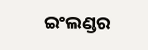ଇଂଲଣ୍ଡର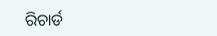ରିଚାର୍ଡ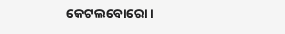କେଟଲବୋରୋ ।